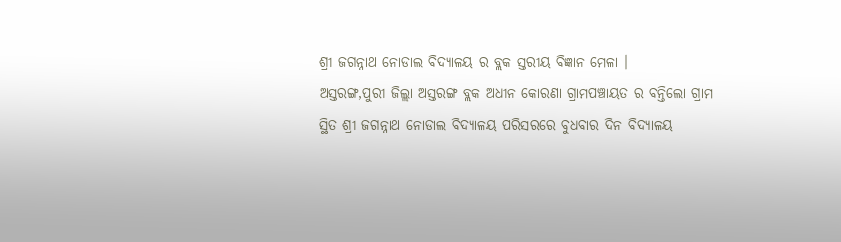ଶ୍ରୀ ଜଗନ୍ନାଥ ନୋଡାଲ ବିଦ୍ୟାଳୟ ର ବ୍ଲକ ସ୍ତରୀୟ ବିଜ୍ଞାନ ମେଳା ।
ଅସ୍ତରଙ୍ଗ,ପୁରୀ ଜିଲ୍ଲା ଅସ୍ତରଙ୍ଗ ବ୍ଲକ ଅଧୀନ କୋରଣା ଗ୍ରାମପଞ୍ଚାୟତ ର ବନ୍ତିଲୋ ଗ୍ରାମ ସ୍ଥିତ ଶ୍ରୀ ଜଗନ୍ନାଥ ନୋଡାଲ ବିଦ୍ୟାଳୟ ପରିସରରେ ବୁଧବାର ଦିନ ବିଦ୍ୟାଳୟ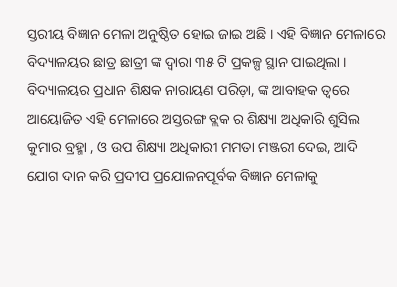ସ୍ତରୀୟ ବିଜ୍ଞାନ ମେଳା ଅନୁଷ୍ଠିତ ହୋଇ ଜାଇ ଅଛି । ଏହି ବିଜ୍ଞାନ ମେଳାରେ ବିଦ୍ୟାଳୟର ଛାତ୍ର ଛାତ୍ରୀ ଙ୍କ ଦ୍ଵାରା ୩୫ ଟି ପ୍ରକଳ୍ପ ସ୍ଥାନ ପାଇଥିଲା । ବିଦ୍ୟାଳୟର ପ୍ରଧାନ ଶିକ୍ଷକ ନାରାୟଣ ପରିଡ଼ା, ଙ୍କ ଆବାହକ ତ୍ଵରେ ଆୟୋଜିତ ଏହି ମେଳାରେ ଅସ୍ତରଙ୍ଗ ବ୍ଲକ ର ଶିକ୍ଷ୍ୟା ଅଧିକାରି ଶୁସିଲ କୁମାର ବ୍ରହ୍ମା , ଓ ଉପ ଶିକ୍ଷ୍ୟା ଅଧିକାରୀ ମମତା ମଞ୍ଜରୀ ଦେଇ, ଆଦି ଯୋଗ ଦାନ କରି ପ୍ରଦୀପ ପ୍ରଯୋଳନପୂର୍ବକ ବିଜ୍ଞାନ ମେଳାକୁ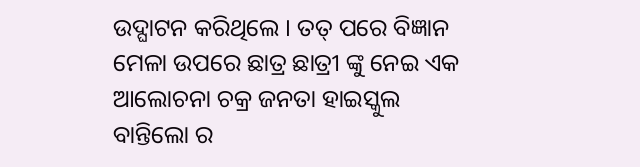ଉଦ୍ଘାଟନ କରିଥିଲେ । ତତ୍ ପରେ ବିଜ୍ଞାନ ମେଳା ଉପରେ ଛାତ୍ର ଛାତ୍ରୀ ଙ୍କୁ ନେଇ ଏକ ଆଲୋଚନା ଚକ୍ର ଜନତା ହାଇସ୍କୁଲ ବାନ୍ତିଲୋ ର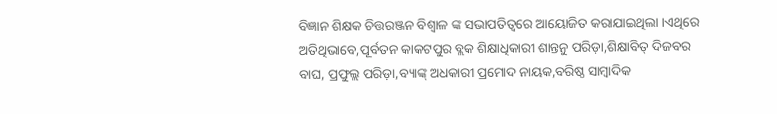ବିଜ୍ଞାନ ଶିକ୍ଷକ ଚିତ୍ତରଞ୍ଜନ ବିଶ୍ଵାଳ ଙ୍କ ସଭାପତିତ୍ବରେ ଆୟୋଜିତ କରାଯାଇଥିଲା ।ଏଥିରେ ଅତିଥିଭାବେ,ପୂର୍ବତନ କାକଟପୁର ବ୍ଲକ ଶିକ୍ଷାଧିକାରୀ ଶାନ୍ତନୁ ପରିଡ଼ା,ଶିକ୍ଷାବିତ୍ ଦିଜବର
ବାଘ, ପ୍ରଫୁଲ୍ଲ ପରିଡ଼ା,ବ୍ୟାଙ୍କ୍ ଅଧକାରୀ ପ୍ରମୋଦ ନାୟକ,ବରିଷ୍ଠ ସାମ୍ବାଦିକ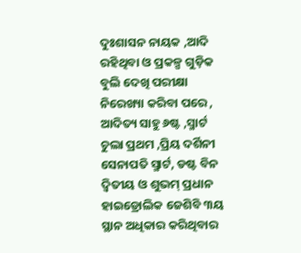ଦୁଃଶାସନ ନାୟକ ,ଆଦି ରହିଥିବା ଓ ପ୍ରକଳ୍ପ ଗୁଡ଼ିକ ବୁଲି ଦେଖି ପରୀକ୍ଷା ନିରେଖ୍ୟା କରିବା ପରେ , ଆଦିତ୍ୟ ସାହୁ ୬ଷ୍ଟ ,ସ୍ମାର୍ଟ ଚୁଲା ପ୍ରଥମ ,ପ୍ରିୟ ଦର୍ଶିନୀ ସେନାପତି ସ୍ମାର୍ଟ, ଡଷ୍ଟ ବିନ ଦ୍ୱିତୀୟ ଓ ଶୁଭମ୍ ପ୍ରଧାନ ହାଇଡ୍ରୋଲିକ ଜେଶିବି ୩ୟ ସ୍ଥାନ ଅଧିକାର କରିଥିବାର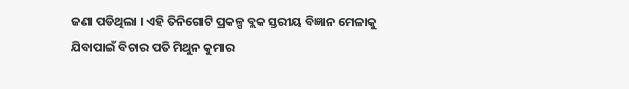ଜଣା ପଡିଥିଲା । ଏହି ତିନିଗୋଟି ପ୍ରକଳ୍ପ ବ୍ଲକ ସ୍ତରୀୟ ବିଜ୍ଞାନ ମେଳାକୁ ଯିବାପାଇଁ ବିଚାର ପତି ମିଥୁନ କୁମାର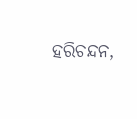ହରିଚନ୍ଦନ,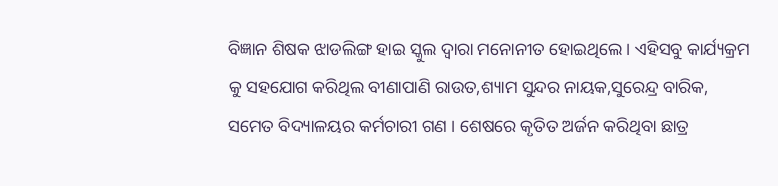ବିଜ୍ଞାନ ଶିଷକ ଝାଡଲିଙ୍ଗ ହାଇ ସ୍କୁଲ ଦ୍ବାରା ମନୋନୀତ ହୋଇଥିଲେ । ଏହିସବୁ କାର୍ଯ୍ୟକ୍ରମ କୁ ସହଯୋଗ କରିଥିଲ ବୀଣାପାଣି ରାଉତ,ଶ୍ୟାମ ସୁନ୍ଦର ନାୟକ,ସୁରେନ୍ଦ୍ର ବାରିକ, ସମେତ ବିଦ୍ୟାଳୟର କର୍ମଚାରୀ ଗଣ । ଶେଷରେ କୃତିତ ଅର୍ଜନ କରିଥିବା ଛାତ୍ର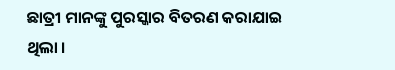ଛାତ୍ରୀ ମାନଙ୍କୁ ପୁରସ୍କାର ବିତରଣ କରାଯାଇ ଥିଲା ।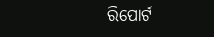ରିପୋର୍ଟ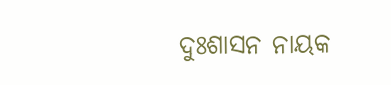ଦୁଃଶାସନ ନାୟକ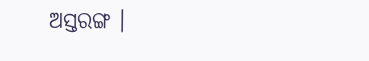ଅସ୍ତରଙ୍ଗ ।